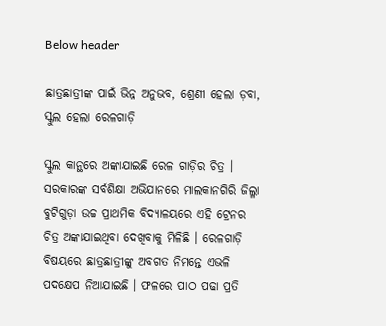Below header

ଛାତ୍ରଛାତ୍ରୀଙ୍କ ପାଇଁ ଭିନ୍ନ ଅନୁଭବ, ଶ୍ରେଣୀ ହେଲା ଡ଼ବା, ସ୍କୁଲ ହେଲା ରେଳଗାଡ଼ି

ସ୍କୁଲ କାନ୍ଥରେ ଅଙ୍କାଯାଇଛି ରେଳ ଗାଡ଼ିର ଚିତ୍ର । ସରକାରଙ୍କ ସର୍ବଶିକ୍ଷା ଅଭିଯାନରେ ମାଲକାନଗିରି ଜିଲ୍ଳା ବୁଟିଗୁଡ଼ା ଉଚ୍ଚ ପ୍ରାଥମିକ ବିଦ୍ୟାଳୟରେ ଏହି ଟ୍ରେନର ଚିତ୍ର ଅଙ୍କାଯାଇଥିବା ଦେଖିବାକୁ ମିଳିଛି । ରେଳଗାଡ଼ି ବିଷୟରେ ଛାତ୍ରଛାତ୍ରୀଙ୍କୁ ଅବଗତ ନିମନ୍ତେ ଏଭଳି ପଦକ୍ଷେପ ନିଆଯାଇଛି । ଫଳରେ ପାଠ ପଢା ପ୍ରତି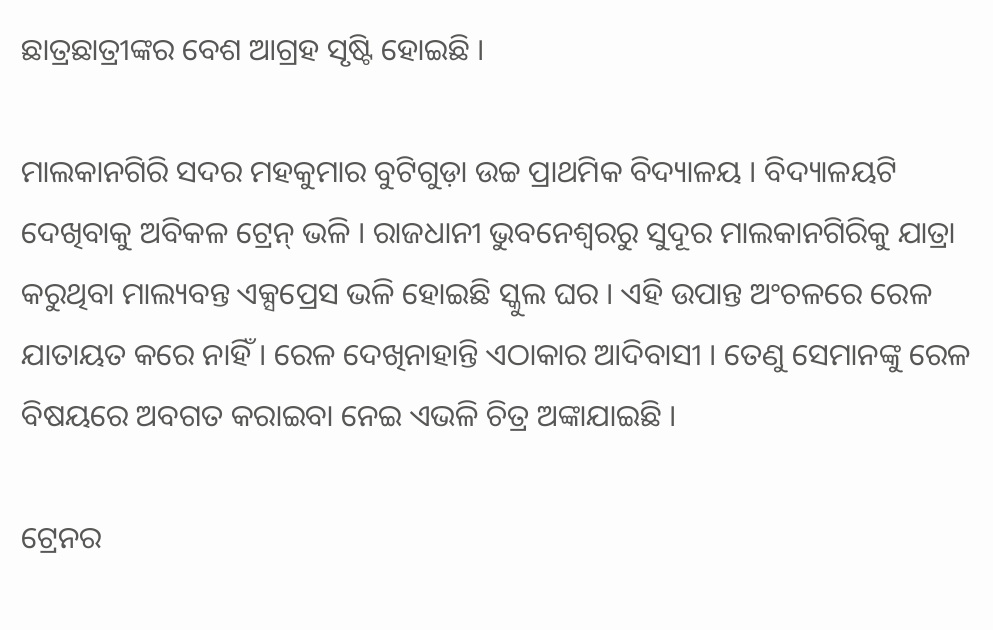ଛାତ୍ରଛାତ୍ରୀଙ୍କର ବେଶ ଆଗ୍ରହ ସୃଷ୍ଟି ହୋଇଛି ।

ମାଲକାନଗିରି ସଦର ମହକୁମାର ବୁଟିଗୁଡ଼ା ଉଚ୍ଚ ପ୍ରାଥମିକ ବିଦ୍ୟାଳୟ । ବିଦ୍ୟାଳୟଟି ଦେଖିବାକୁ ଅବିକଳ ଟ୍ରେନ୍‌ ଭଳି । ରାଜଧାନୀ ଭୁବନେଶ୍ୱରରୁ ସୁଦୂର ମାଲକାନଗିରିକୁ ଯାତ୍ରା କରୁଥିବା ମାଲ୍ୟବନ୍ତ ଏକ୍ସପ୍ରେସ ଭଳି ହୋଇଛି ସ୍କୁଲ ଘର । ଏହି ଉପାନ୍ତ ଅଂଚଳରେ ରେଳ ଯାତାୟତ କରେ ନାହିଁ । ରେଳ ଦେଖିନାହାନ୍ତି ଏଠାକାର ଆଦିବାସୀ । ତେଣୁ ସେମାନଙ୍କୁ ରେଳ ବିଷୟରେ ଅବଗତ କରାଇବା ନେଇ ଏଭଳି ଚିତ୍ର ଅଙ୍କାଯାଇଛି ।

ଟ୍ରେନର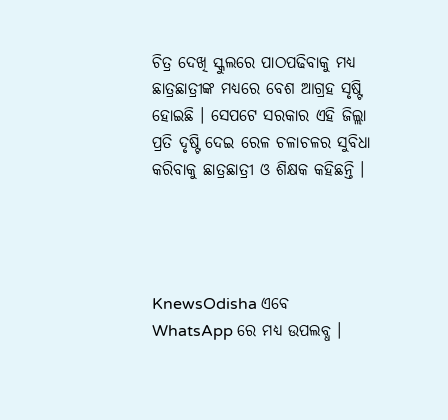ଚିତ୍ର ଦେଖି ସ୍କୁଲରେ ପାଠପଢିବାକୁ ମଧ୍ୟ ଛାତ୍ରଛାତ୍ରୀଙ୍କ ମଧ୍ୟରେ ବେଶ ଆଗ୍ରହ ସୃଷ୍ଟି ହୋଇଛି । ସେପଟେ ସରକାର ଏହି ଜିଲ୍ଲା ପ୍ରତି ଦୃଷ୍ଟି ଦେଇ ରେଳ ଚଳାଚଳର ସୁବିଧା କରିବାକୁ ଛାତ୍ରଛାତ୍ରୀ ଓ ଶିକ୍ଷକ କହିଛନ୍ତି ।




KnewsOdisha ଏବେ WhatsApp ରେ ମଧ୍ୟ ଉପଲବ୍ଧ ।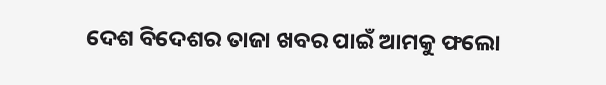ଦେଶ ବିଦେଶର ତାଜା ଖବର ପାଇଁ ଆମକୁ ଫଲୋ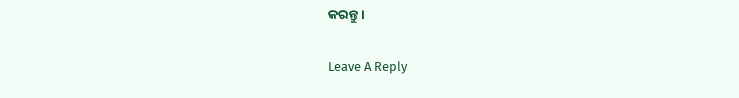କରନ୍ତୁ ।

Leave A Reply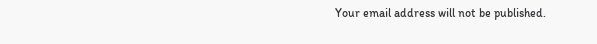Your email address will not be published.